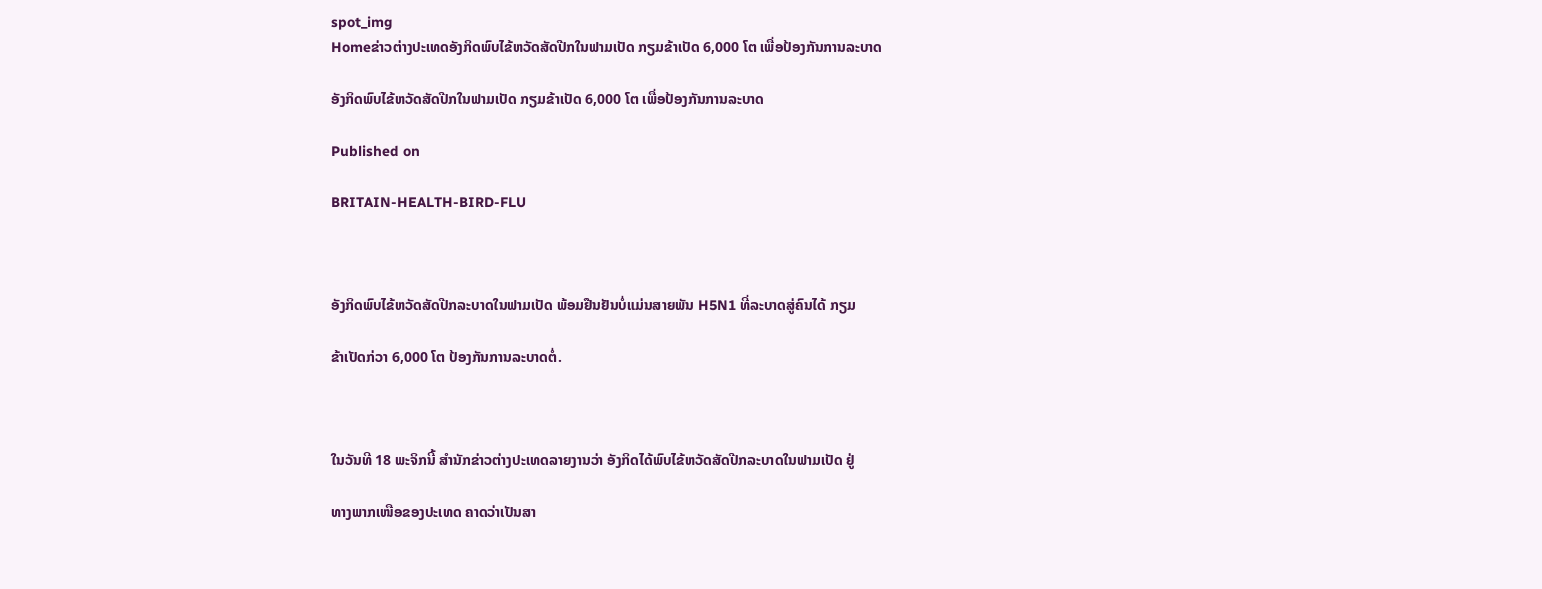spot_img
Homeຂ່າວຕ່າງປະເທດອັງກິດພົບໄຂ້ຫວັດສັດປີກໃນຟາມເປັດ ກຽມຂ້າເປັດ 6,000 ໂຕ ເພື່ອປ້ອງກັນການລະບາດ

ອັງກິດພົບໄຂ້ຫວັດສັດປີກໃນຟາມເປັດ ກຽມຂ້າເປັດ 6,000 ໂຕ ເພື່ອປ້ອງກັນການລະບາດ

Published on

BRITAIN-HEALTH-BIRD-FLU



ອັງກິດພົບໄຂ້ຫວັດສັດປີກລະບາດໃນຟາມເປັດ ພ້ອມຢືນຢັນບໍ່ແມ່ນສາຍພັນ H5N1 ທີ່ລະບາດສູ່ຄົນໄດ້ ກຽມ

ຂ້າເປັດກ່ວາ 6,000 ໂຕ ປ້ອງກັນການລະບາດຕໍ່.



ໃນວັນທີ 18 ພະຈິກນີ້ ສຳນັກຂ່າວຕ່າງປະເທດລາຍງານວ່າ ອັງກິດໄດ້ພົບໄຂ້ຫວັດສັດປີກລະບາດໃນຟາມເປັດ ຢູ່

ທາງພາກເໜືອຂອງປະເທດ ຄາດວ່າເປັນສາ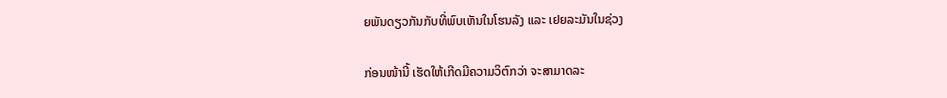ຍພັນດຽວກັນກັບທີ່ພົບເຫັນໃນໂຮນລັງ ແລະ ເຢຍລະມັນໃນຊ່ວງ

ກ່ອນໜ້ານີ້ ເຮັດໃຫ້ເກີດມີຄວາມວິຕົກວ່າ ຈະສາມາດລະ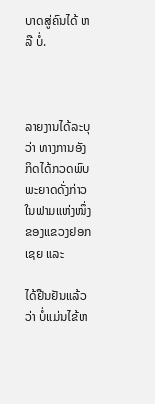ບາດສູ່ຄົນໄດ້ ຫລື ບໍ່.



ລາຍງານໄດ້ລະບຸວ່າ ທາງການອັງກິດໄດ້ກວດພົບພະຍາດດັ່ງກ່າວ ໃນຟາມແຫ່ງໜຶ່ງຂອງແຂວງຢອກເຊຍ ແລະ

ໄດ້ຢືນຢັນແລ້ວວ່າ ບໍ່ແມ່ນໄຂ້ຫ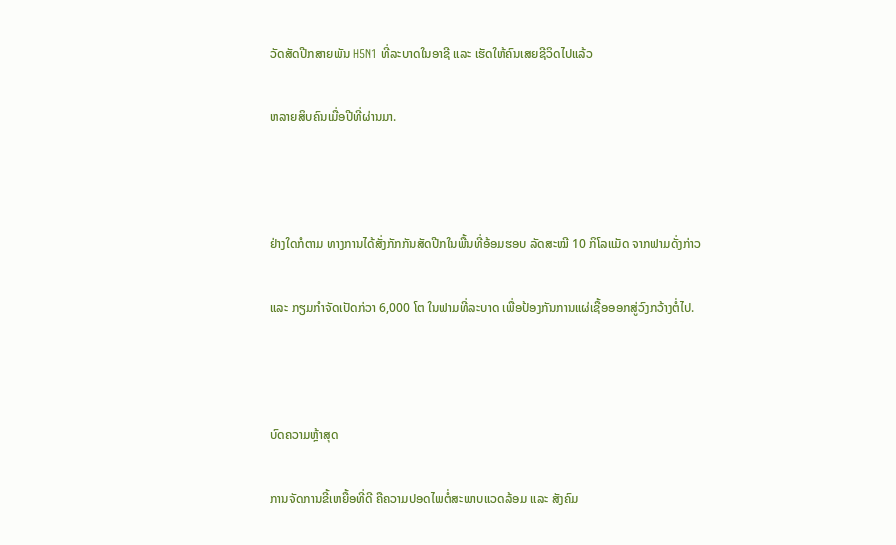ວັດສັດປີກສາຍພັນ H5N1 ທີ່ລະບາດໃນອາຊີ ແລະ ເຮັດໃຫ້ຄົນເສຍຊີວິດໄປແລ້ວ

ຫລາຍສິບຄົນເມື່ອປີທີ່ຜ່ານມາ.



ຢ່າງໃດກໍຕາມ ທາງການໄດ້ສັ່ງກັກກັນສັດປີກໃນພື້ນທີ່ອ້ອມຮອບ ລັດສະໝີ 10 ກິໂລແມັດ ຈາກຟາມດັ່ງກ່າວ

ແລະ ກຽມກຳຈັດເປັດກ່ວາ 6,000 ໂຕ ໃນຟາມທີ່ລະບາດ ເພື່ອປ້ອງກັນການແຜ່ເຊື້ອອອກສູ່ວົງກວ້າງຕໍ່ໄປ.



ບົດຄວາມຫຼ້າສຸດ

ການຈັດການຂີ້ເຫຍື້ອທີ່ດີ ຄືຄວາມປອດໄພຕໍ່ສະພາບແວດລ້ອມ ແລະ ສັງຄົມ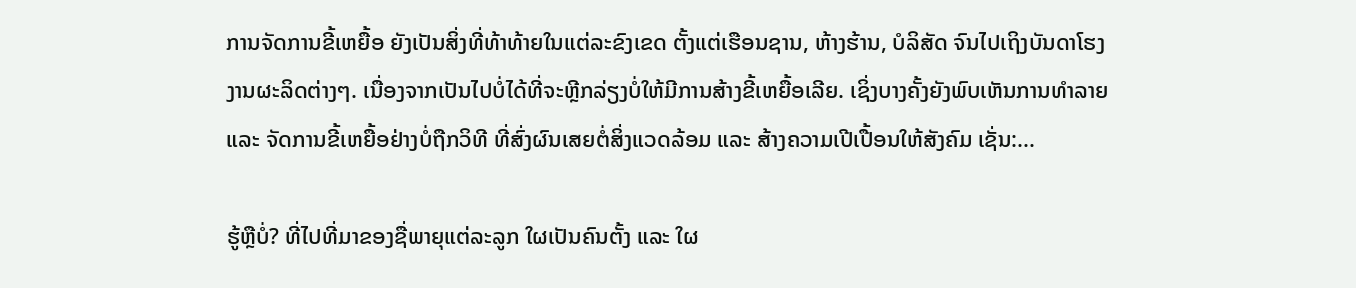ການຈັດການຂີ້ເຫຍື້ອ ຍັງເປັນສິ່ງທີ່ທ້າທ້າຍໃນແຕ່ລະຂົງເຂດ ຕັ້ງແຕ່ເຮືອນຊານ, ຫ້າງຮ້ານ, ບໍລິສັດ ຈົນໄປເຖິງບັນດາໂຮງງານຜະລິດຕ່າງໆ. ເນື່ອງຈາກເປັນໄປບໍ່ໄດ້ທີ່ຈະຫຼີກລ່ຽງບໍ່ໃຫ້ມີການສ້າງຂີ້ເຫຍື້ອເລີຍ. ເຊິ່ງບາງຄັ້ງຍັງພົບເຫັນການທຳລາຍ ແລະ ຈັດການຂີ້ເຫຍື້ອຢ່າງບໍ່ຖືກວິທີ ທີ່ສົ່ງຜົນເສຍຕໍ່ສິ່ງແວດລ້ອມ ແລະ ສ້າງຄວາມເປີເປື້ອນໃຫ້ສັງຄົມ ເຊັ່ນ:...

ຮູ້ຫຼືບໍ່? ທີ່ໄປທີ່ມາຂອງຊື່ພາຍຸແຕ່ລະລູກ ໃຜເປັນຄົນຕັ້ງ ແລະ ໃຜ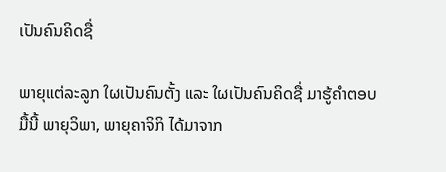ເປັນຄົນຄິດຊື່

ພາຍຸແຕ່ລະລູກ ໃຜເປັນຄົນຕັ້ງ ແລະ ໃຜເປັນຄົນຄິດຊື່ ມາຮູ້ຄຳຕອບມື້ນີ້ ພາຍຸວິພາ, ພາຍຸຄາຈິກິ ໄດ້ມາຈາກ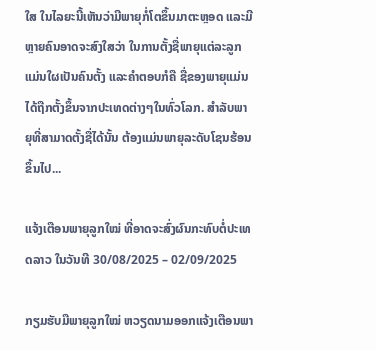ໃສ ໃນໄລຍະນີ້ເຫັນວ່າມີພາຍຸກໍ່ໂຕຂຶ້ນມາຕະຫຼອດ ແລະມີຫຼາຍຄົນອາດຈະສົງໃສວ່າ ໃນການຕັ້ງຊື່ພາຍຸແຕ່ລະລູກ ແມ່ນໃຜເປັນຄົນຕັ້ງ ແລະຄໍາຕອບກໍຄື ຊື່ຂອງພາຍຸແມ່ນໄດ້ຖືກຕັ້ງຂຶ້ນຈາກປະເທດຕ່າງໆໃນທົ່ວໂລກ. ສຳລັບພາຍຸທີ່ສາມາດຕັ້ງຊື່ໄດ້ນັ້ນ ຕ້ອງແມ່ນພາຍຸລະດັບໂຊນຮ້ອນຂຶ້ນໄປ...

ແຈ້ງເຕືອນພາຍຸລູກໃໝ່ ທີ່ອາດຈະສົ່ງຜົນກະທົບຕໍ່ປະເທດລາວ ໃນວັນທີ 30/08/2025 – 02/09/2025

ກຽມຮັບມືພາຍຸລູກໃໝ່ ຫວຽດນາມອອກແຈ້ງເຕືອນພາ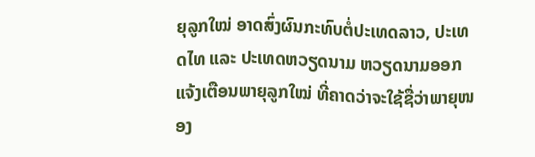ຍຸລູກໃໝ່ ອາດສົ່ງຜົນກະທົບຕໍ່ປະເທດລາວ, ປະເທດໄທ ແລະ ປະເທດຫວຽດນາມ ຫວຽດນາມອອກແຈ້ງເຕືອນພາຍຸລູກໃໝ່ ທີ່ຄາດວ່າຈະໃຊ້ຊື່ວ່າພາຍຸໜອງ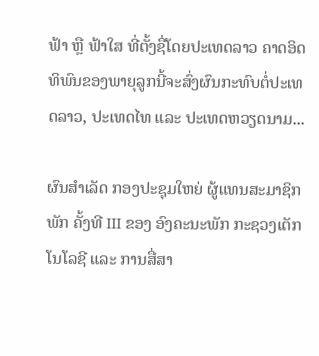ຟ້າ ຫຼື ຟ້າໃສ ທີ່ຕັ້ງຊື່ໂດຍປະເທດລາວ ຄາດອິດທິພົນຂອງພາຍຸລູກນີ້ຈະສົ່ງຜົນກະທົບຕໍ່ປະເທດລາວ, ປະເທດໄທ ແລະ ປະເທດຫວຽດນາມ...

ຜົນສໍາເລັດ ກອງປະຊຸມໃຫຍ່ ຜູ້ແທນສະມາຊິກພັກ ຄັ້ງທີ III ຂອງ ອົງຄະນະພັກ ກະຊວງເຕັກໂນໂລຊີ ແລະ ການສື່ສາ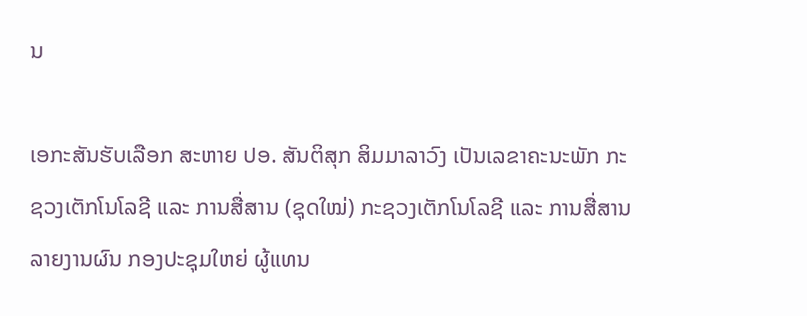ນ

ເອກະສັນຮັບເລືອກ ສະຫາຍ ປອ. ສັນຕິສຸກ ສິມມາລາວົງ ເປັນເລຂາຄະນະພັກ ກະຊວງເຕັກໂນໂລຊີ ແລະ ການສື່ສານ (ຊຸດໃໝ່) ກະຊວງເຕັກໂນໂລຊີ ແລະ ການສື່ສານລາຍງານຜົນ ກອງປະຊຸມໃຫຍ່ ຜູ້ແທນ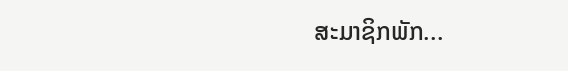ສະມາຊິກພັກ...